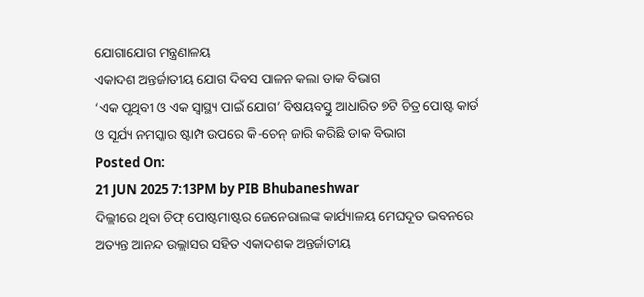ଯୋଗାଯୋଗ ମନ୍ତ୍ରଣାଳୟ
ଏକାଦଶ ଅନ୍ତର୍ଜାତୀୟ ଯୋଗ ଦିବସ ପାଳନ କଲା ଡାକ ବିଭାଗ
‘ଏକ ପୃଥିବୀ ଓ ଏକ ସ୍ୱାସ୍ଥ୍ୟ ପାଇଁ ଯୋଗ’ ବିଷୟବସ୍ତୁ ଆଧାରିତ ୭ଟି ଚିତ୍ର ପୋଷ୍ଟ କାର୍ଡ ଓ ସୂର୍ଯ୍ୟ ନମସ୍କାର ଷ୍ଟାମ୍ପ ଉପରେ କି-ଚେନ୍ ଜାରି କରିଛି ଡାକ ବିଭାଗ
Posted On:
21 JUN 2025 7:13PM by PIB Bhubaneshwar
ଦିଲ୍ଲୀରେ ଥିବା ଚିଫ୍ ପୋଷ୍ଟମାଷ୍ଟର ଜେନେରାଲଙ୍କ କାର୍ଯ୍ୟାଳୟ ମେଘଦୂତ ଭବନରେ ଅତ୍ୟନ୍ତ ଆନନ୍ଦ ଉଲ୍ଲାସର ସହିତ ଏକାଦଶକ ଅନ୍ତର୍ଜାତୀୟ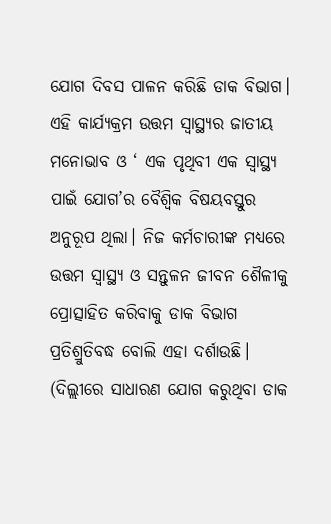ଯୋଗ ଦିବସ ପାଳନ କରିଛି ଡାକ ବିଭାଗ। ଏହି କାର୍ଯ୍ୟକ୍ରମ ଉତ୍ତମ ସ୍ୱାସ୍ଥ୍ୟର ଜାତୀୟ ମନୋଭାବ ଓ ‘ ଏକ ପୃଥିବୀ ଏକ ସ୍ୱାସ୍ଥ୍ୟ ପାଇଁ ଯୋଗ’ର ବୈଶ୍ୱିକ ବିଷୟବସ୍ତୁର ଅନୁରୂପ ଥିଲା। ନିଜ କର୍ମଚାରୀଙ୍କ ମଧ୍ୟରେ ଉତ୍ତମ ସ୍ୱାସ୍ଥ୍ୟ ଓ ସନ୍ତୁଳନ ଜୀବନ ଶୈଳୀକୁ ପ୍ରୋତ୍ସାହିତ କରିବାକୁ ଡାକ ବିଭାଗ ପ୍ରତିଶ୍ରୁତିବଦ୍ଧ ବୋଲି ଏହା ଦର୍ଶାଉଛି।
(ଦିଲ୍ଲୀରେ ସାଧାରଣ ଯୋଗ କରୁଥିବା ଡାକ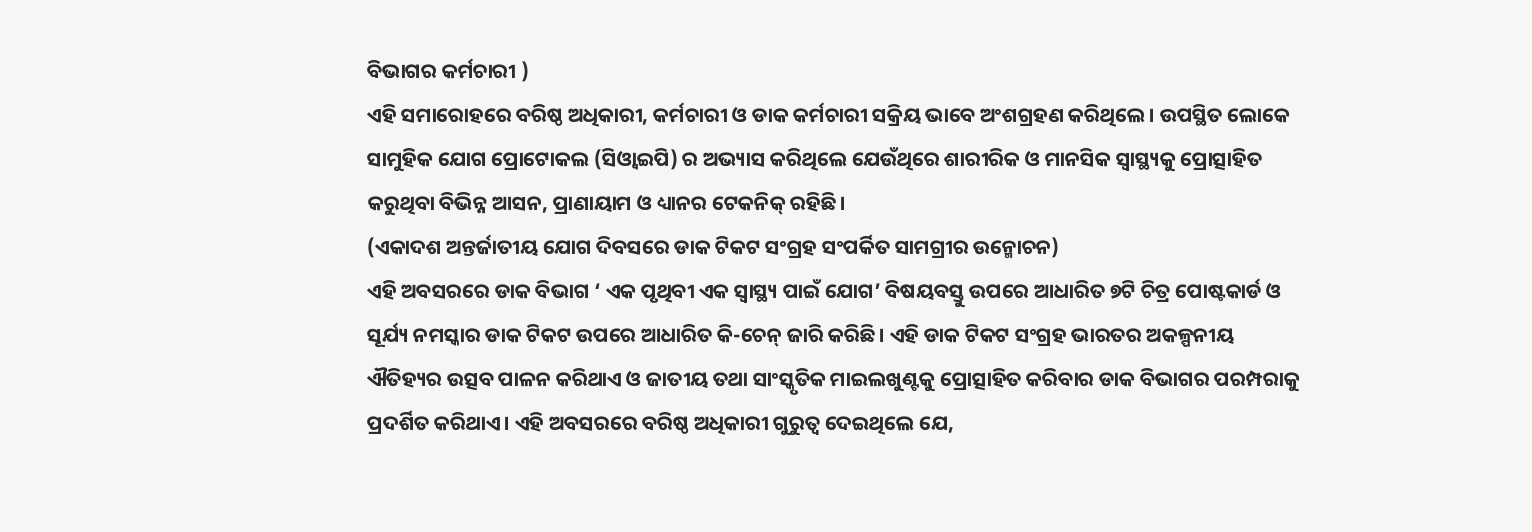ବିଭାଗର କର୍ମଚାରୀ )
ଏହି ସମାରୋହରେ ବରିଷ୍ଠ ଅଧିକାରୀ, କର୍ମଚାରୀ ଓ ଡାକ କର୍ମଚାରୀ ସକ୍ରିୟ ଭାବେ ଅଂଶଗ୍ରହଣ କରିଥିଲେ। ଉପସ୍ଥିତ ଲୋକେ ସାମୁହିକ ଯୋଗ ପ୍ରୋଟୋକଲ (ସିଓ୍ୱାଇପି) ର ଅଭ୍ୟାସ କରିଥିଲେ ଯେଉଁଥିରେ ଶାରୀରିକ ଓ ମାନସିକ ସ୍ୱାସ୍ଥ୍ୟକୁ ପ୍ରୋତ୍ସାହିତ କରୁଥିବା ବିଭିନ୍ନ ଆସନ, ପ୍ରାଣାୟାମ ଓ ଧ୍ୟାନର ଟେକନିକ୍ ରହିଛି।
(ଏକାଦଶ ଅନ୍ତର୍ଜାତୀୟ ଯୋଗ ଦିବସରେ ଡାକ ଟିକଟ ସଂଗ୍ରହ ସଂପର୍କିତ ସାମଗ୍ରୀର ଉନ୍ମୋଚନ)
ଏହି ଅବସରରେ ଡାକ ବିଭାଗ ‘ ଏକ ପୃଥିବୀ ଏକ ସ୍ୱାସ୍ଥ୍ୟ ପାଇଁ ଯୋଗ’ ବିଷୟବସ୍ତୁ ଉପରେ ଆଧାରିତ ୭ଟି ଚିତ୍ର ପୋଷ୍ଟକାର୍ଡ ଓ ସୂର୍ଯ୍ୟ ନମସ୍କାର ଡାକ ଟିକଟ ଉପରେ ଆଧାରିତ କି-ଚେନ୍ ଜାରି କରିଛି। ଏହି ଡାକ ଟିକଟ ସଂଗ୍ରହ ଭାରତର ଅକଳ୍ପନୀୟ ଐତିହ୍ୟର ଉତ୍ସବ ପାଳନ କରିଥାଏ ଓ ଜାତୀୟ ତଥା ସାଂସ୍କୃତିକ ମାଇଲଖୁଣ୍ଟକୁ ପ୍ରୋତ୍ସାହିତ କରିବାର ଡାକ ବିଭାଗର ପରମ୍ପରାକୁ ପ୍ରଦର୍ଶିତ କରିଥାଏ। ଏହି ଅବସରରେ ବରିଷ୍ଠ ଅଧିକାରୀ ଗୁରୁତ୍ୱ ଦେଇଥିଲେ ଯେ,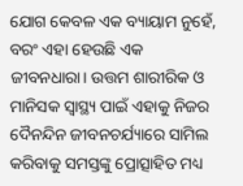ଯୋଗ କେବଳ ଏକ ବ୍ୟାୟାମ ନୁହେଁ, ବରଂ ଏହା ହେଉଛି ଏକ ଜୀବନଧାରା। ଉତ୍ତମ ଶାରୀରିକ ଓ ମାନିସକ ସ୍ୱାସ୍ଥ୍ୟ ପାଇଁ ଏହାକୁ ନିଜର ଦୈନନ୍ଦିନ ଜୀବନଚର୍ଯ୍ୟାରେ ସାମିଲ କରିବାକୁ ସମସ୍ତଙ୍କୁ ପ୍ରୋତ୍ସାହିତ ମଧ୍ୟ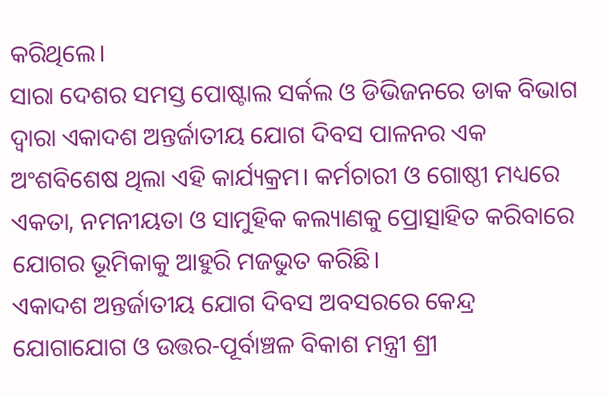କରିଥିଲେ।
ସାରା ଦେଶର ସମସ୍ତ ପୋଷ୍ଟାଲ ସର୍କଲ ଓ ଡିଭିଜନରେ ଡାକ ବିଭାଗ ଦ୍ୱାରା ଏକାଦଶ ଅନ୍ତର୍ଜାତୀୟ ଯୋଗ ଦିବସ ପାଳନର ଏକ ଅଂଶବିଶେଷ ଥିଲା ଏହି କାର୍ଯ୍ୟକ୍ରମ। କର୍ମଚାରୀ ଓ ଗୋଷ୍ଠୀ ମଧ୍ୟରେ ଏକତା, ନମନୀୟତା ଓ ସାମୁହିକ କଲ୍ୟାଣକୁ ପ୍ରୋତ୍ସାହିତ କରିବାରେ ଯୋଗର ଭୂମିକାକୁ ଆହୁରି ମଜଭୁତ କରିଛି।
ଏକାଦଶ ଅନ୍ତର୍ଜାତୀୟ ଯୋଗ ଦିବସ ଅବସରରେ କେନ୍ଦ୍ର ଯୋଗାଯୋଗ ଓ ଉତ୍ତର-ପୂର୍ବାଞ୍ଚଳ ବିକାଶ ମନ୍ତ୍ରୀ ଶ୍ରୀ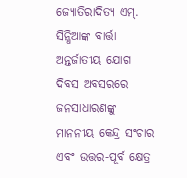ଜ୍ୟୋତିରାଦିତ୍ୟ ଏମ୍. ସିନ୍ଧିଆଙ୍କ ବାର୍ତ୍ତା
ଅନ୍ତର୍ଜାତୀୟ ଯୋଗ ଦିବସ ଅବସରରେ ଜନସାଧାରଣଙ୍କୁ ମାନନୀୟ କେନ୍ଦ୍ର ସଂଚାର ଏବଂ ଉତ୍ତର-ପୂର୍ବ କ୍ଷେତ୍ର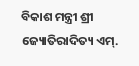ବିକାଶ ମନ୍ତ୍ରୀ ଶ୍ରୀ ଜ୍ୟୋତିରାଦିତ୍ୟ ଏମ୍.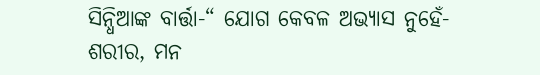ସିନ୍ଧିଆଙ୍କ ବାର୍ତ୍ତା-“ ଯୋଗ କେବଳ ଅଭ୍ୟାସ ନୁହେଁ- ଶରୀର, ମନ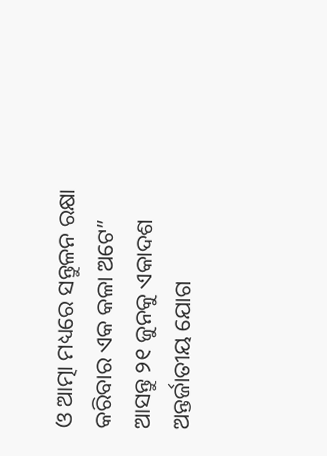ଓ ଆତ୍ମା ମଧ୍ୟରେ ସନ୍ତୁଳନ ରକ୍ଷା କରିବାର ଏକ କଳା ଅଟେ”
ଆସନ୍ତୁ ୨୧ ଜୁନକୁ ଏକାଦଶ ଅନ୍ତର୍ଜାତୀୟ ଯୋଗ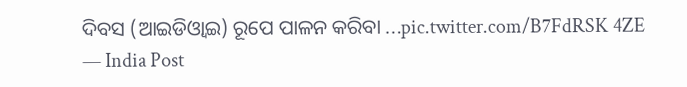ଦିବସ (ଆଇଡିଓ୍ୱାଇ) ରୂପେ ପାଳନ କରିବା …pic.twitter.com/B7FdRSK 4ZE
— India Post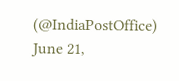(@IndiaPostOffice)
June 21,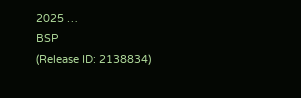2025 …
BSP
(Release ID: 2138834)